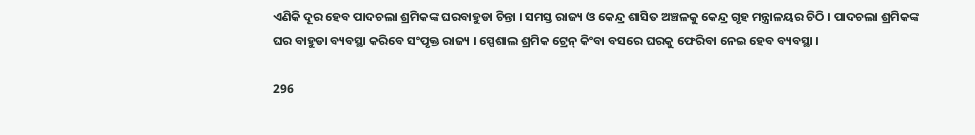ଏଣିକି ଦୂର ହେବ ପାଦଚଲା ଶ୍ରମିକଙ୍କ ଘରବାହୁଡା ଚିନ୍ତା । ସମସ୍ତ ରାଜ୍ୟ ଓ କେନ୍ଦ୍ର ଶାସିତ ଅଞ୍ଚଳକୁ କେନ୍ଦ୍ର ଗୃହ ମନ୍ତ୍ରାଳୟର ଚିଠି । ପାଦଚଲା ଶ୍ରମିକଙ୍କ ଘର ବାହୁଡା ବ୍ୟବସ୍ଥା କରିବେ ସଂପୃକ୍ତ ରାଜ୍ୟ । ସ୍ପେଶାଲ ଶ୍ରମିକ ଟ୍ରେନ୍ କିଂବା ବସରେ ଘରକୁ ଫେରିବା ନେଇ ହେବ ବ୍ୟବସ୍ଥା ।

296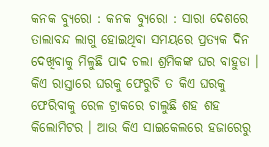କନକ ବ୍ୟୁରୋ : କନକ ବ୍ୟୁରୋ : ସାରା ଦେଶରେ ତାଲାବନ୍ଦ ଲାଗୁ ହୋଇଥିବା ସମୟରେ ପ୍ରତ୍ୟକ ଦିନ ଦେଖିବାକୁ ମିଳୁଛି ପାଦ ଚଲା ଶ୍ରମିକଙ୍କ ଘର ବାହୁଡା । କିଏ ରାସ୍ତାରେ ଘରକୁ ଫେରୁଚି ତ କିଏ ଘରକୁ ଫେରିବାକୁ ରେଳ ଟ୍ରାକରେ ଚାଲୁଛି ଶହ ଶହ କିଲୋମିଟର । ଆଉ କିଏ ସାଇକେଲରେ ହଜାରେରୁ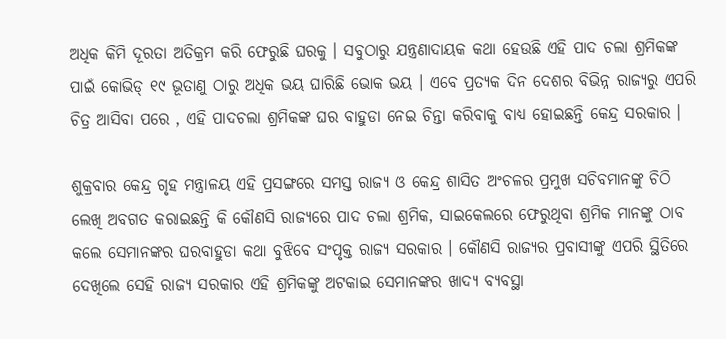ଅଧିକ କିମି ଦୂରତା ଅତିକ୍ରମ କରି ଫେରୁଛି ଘରକୁ । ସବୁଠାରୁ ଯନ୍ତ୍ରଣାଦାୟକ କଥା ହେଉଛି ଏହି ପାଦ ଚଲା ଶ୍ରମିକଙ୍କ ପାଇଁ କୋଭିଡ୍ ୧୯ ଭୂତାଣୁ ଠାରୁ ଅଧିକ ଭୟ ଘାରିଛି ଭୋକ ଭୟ । ଏବେ ପ୍ରତ୍ୟକ ଦିନ ଦେଶର ବିଭିନ୍ନ ରାଜ୍ୟରୁ ଏପରି ଚିତ୍ର ଆସିବା ପରେ , ଏହି ପାଦଚଲା ଶ୍ରମିକଙ୍କ ଘର ବାହୁଡା ନେଇ ଚିନ୍ତା କରିବାକୁ ବାଧ୍ୟ ହୋଇଛନ୍ତି କେନ୍ଦ୍ର ସରକାର ।

ଶୁକ୍ରବାର କେନ୍ଦ୍ର ଗୃହ ମନ୍ତ୍ରାଳୟ ଏହି ପ୍ରସଙ୍ଗରେ ସମସ୍ତ ରାଜ୍ୟ ଓ କେନ୍ଦ୍ର ଶାସିତ ଅଂଚଳର ପ୍ରମୁଖ ସଚିବମାନଙ୍କୁ ଚିଠି ଲେଖି ଅବଗତ କରାଇଛନ୍ତି କି କୌଣସି ରାଜ୍ୟରେ ପାଦ ଚଲା ଶ୍ରମିକ, ସାଇକେଲରେ ଫେରୁଥିବା ଶ୍ରମିକ ମାନଙ୍କୁ ଠାବ କଲେ ସେମାନଙ୍କର ଘରବାହୁଡା କଥା ବୁଝିବେ ସଂପୃକ୍ତ ରାଜ୍ୟ ସରକାର । କୌଣସି ରାଜ୍ୟର ପ୍ରବାସୀଙ୍କୁ ଏପରି ସ୍ଥିତିରେ ଦେଖିଲେ ସେହି ରାଜ୍ୟ ସରକାର ଏହି ଶ୍ରମିକଙ୍କୁ ଅଟକାଇ ସେମାନଙ୍କର ଖାଦ୍ୟ ବ୍ୟବସ୍ଥା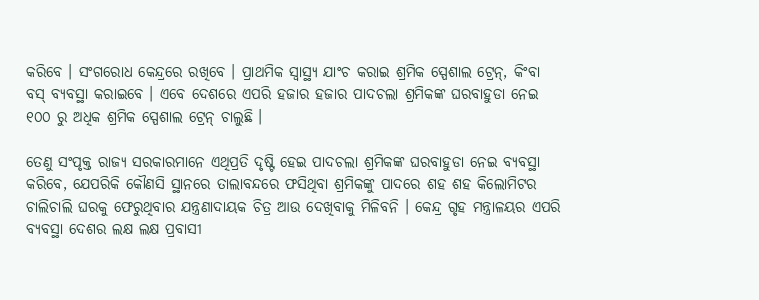କରିବେ । ସଂଗରୋଧ କେନ୍ଦ୍ରରେ ରଖିବେ । ପ୍ରାଥମିକ ସ୍ୱାସ୍ଥ୍ୟ ଯାଂଚ କରାଇ ଶ୍ରମିକ ସ୍ପେଶାଲ ଟ୍ରେନ୍, କିଂବା ବସ୍ ବ୍ୟବସ୍ଥା କରାଇବେ । ଏବେ ଦେଶରେ ଏପରି ହଜାର ହଜାର ପାଦଚଲା ଶ୍ରମିକଙ୍କ ଘରବାହୁଡା ନେଇ ୧୦୦ ରୁ ଅଧିକ ଶ୍ରମିକ ସ୍ପେଶାଲ ଟ୍ରେନ୍ ଚାଲୁଛି ।

ତେଣୁ ସଂପୃକ୍ତ ରାଜ୍ୟ ସରକାରମାନେ ଏଥିପ୍ରତି ଦୃଷ୍ଟି ହେଇ ପାଦଚଲା ଶ୍ରମିକଙ୍କ ଘରବାହୁଡା ନେଇ ବ୍ୟବସ୍ଥା କରିବେ, ଯେପରିକି କୌଣସି ସ୍ଥାନରେ ତାଲାବନ୍ଦରେ ଫସିଥିବା ଶ୍ରମିକଙ୍କୁ ପାଦରେ ଶହ ଶହ କିଲୋମିଟର ଚାଲିଚାଲି ଘରକୁ ଫେରୁଥିବାର ଯନ୍ତ୍ରଣାଦାୟକ ଚିତ୍ର ଆଉ ଦେଖିବାକୁ ମିଳିବନି । କେନ୍ଦ୍ର ଗୃହ ମନ୍ତ୍ରାଳୟର ଏପରି ବ୍ୟବସ୍ଥା ଦେଶର ଲକ୍ଷ ଲକ୍ଷ ପ୍ରବାସୀ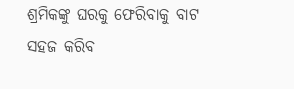ଶ୍ରମିକଙ୍କୁ ଘରକୁ ଫେରିବାକୁ ବାଟ ସହଜ କରିବ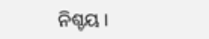ନିଶ୍ଚୟ ।